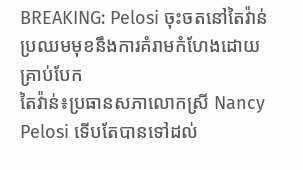BREAKING: Pelosi ចុះចតនៅតៃវ៉ាន់ ប្រឈមមុខនឹងការគំរាមកំហែងដោយគ្រាប់បែក
តៃវ៉ាន់៖ប្រធានសភាលោកស្រី Nancy Pelosi ទើបតែបានទៅដល់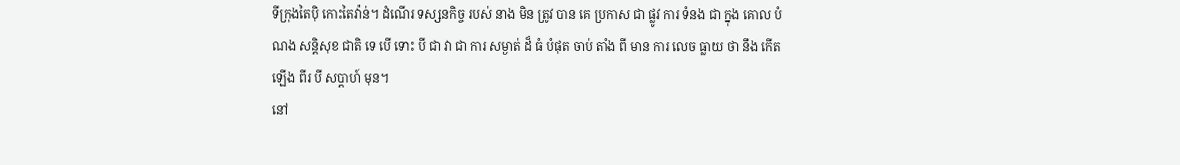ទីក្រុងតៃប៉ិ កោះតៃវ៉ាន់។ ដំណើរ ទស្សនកិច្ច របស់ នាង មិន ត្រូវ បាន គេ ប្រកាស ជា ផ្លូវ ការ ទំនង ជា ក្នុង គោល បំណង សន្តិសុខ ជាតិ ទេ បើ ទោះ បី ជា វា ជា ការ សម្ងាត់ ដ៏ ធំ បំផុត ចាប់ តាំង ពី មាន ការ លេច ធ្លាយ ថា នឹង កើត ឡើង ពីរ បី សប្តាហ៍ មុន។
នៅ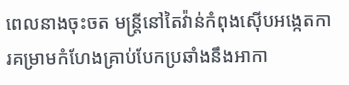ពេលនាងចុះចត មន្ត្រីនៅតៃវ៉ាន់កំពុងស៊ើបអង្កេតការគម្រាមកំហែងគ្រាប់បែកប្រឆាំងនឹងអាកា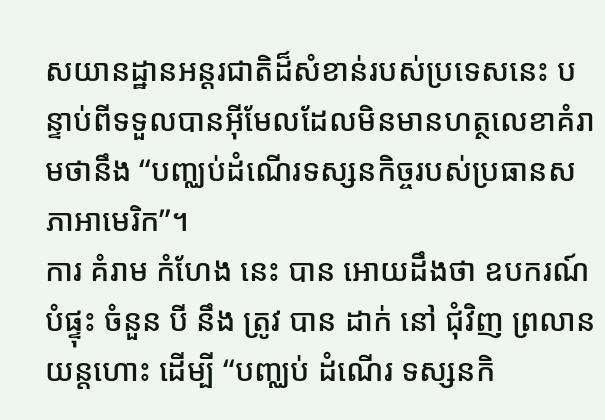សយានដ្ឋានអន្តរជាតិដ៏សំខាន់របស់ប្រទេសនេះ បន្ទាប់ពីទទួលបានអ៊ីមែលដែលមិនមានហត្ថលេខាគំរាមថានឹង “បញ្ឈប់ដំណើរទស្សនកិច្ចរបស់ប្រធានសភាអាមេរិក”។
ការ គំរាម កំហែង នេះ បាន អោយដឹងថា ឧបករណ៍ បំផ្ទុះ ចំនួន បី នឹង ត្រូវ បាន ដាក់ នៅ ជុំវិញ ព្រលាន យន្តហោះ ដើម្បី “បញ្ឈប់ ដំណើរ ទស្សនកិ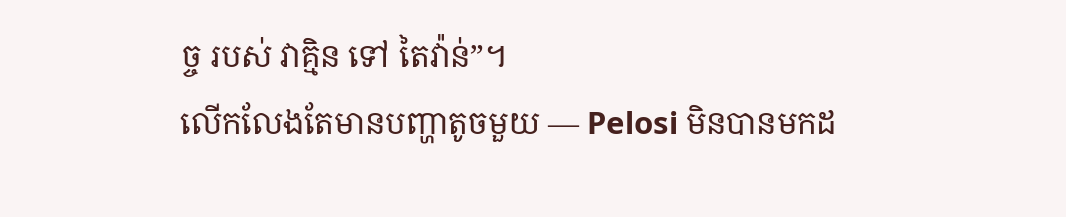ច្ច របស់ វាគ្មិន ទៅ តៃវ៉ាន់”។
លើកលែងតែមានបញ្ហាតូចមួយ — Pelosi មិនបានមកដ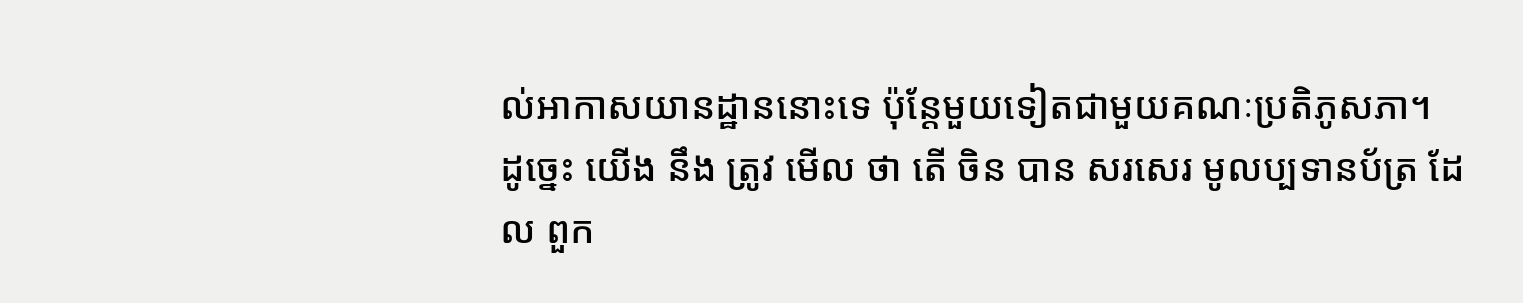ល់អាកាសយានដ្ឋាននោះទេ ប៉ុន្តែមួយទៀតជាមួយគណៈប្រតិភូសភា។
ដូច្នេះ យើង នឹង ត្រូវ មើល ថា តើ ចិន បាន សរសេរ មូលប្បទានប័ត្រ ដែល ពួក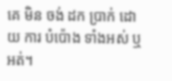គេ មិន ចង់ ដក ប្រាក់ ដោយ ការ បំប៉ោង ទាំងអស់ ឬ អត់។